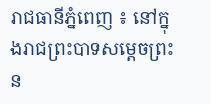រាជធានីភ្នំពេញ ៖ នៅក្នុងរាជព្រះបាទសម្តេចព្រះន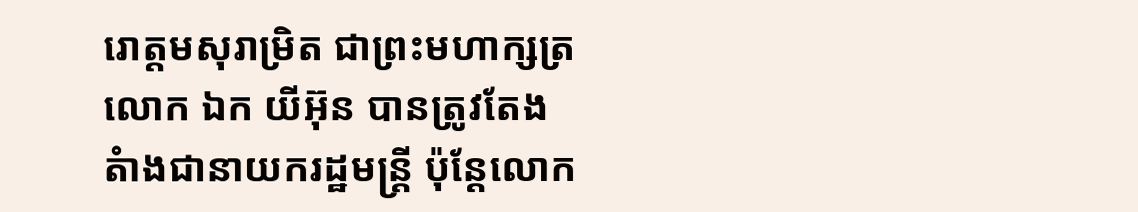រោត្តមសុរាម្រិត ជាព្រះមហាក្សត្រ លោក ឯក យីអ៊ុន បានត្រូវតែងតំាងជានាយករដ្ឋមន្រ្តី ប៉ុន្តែលោក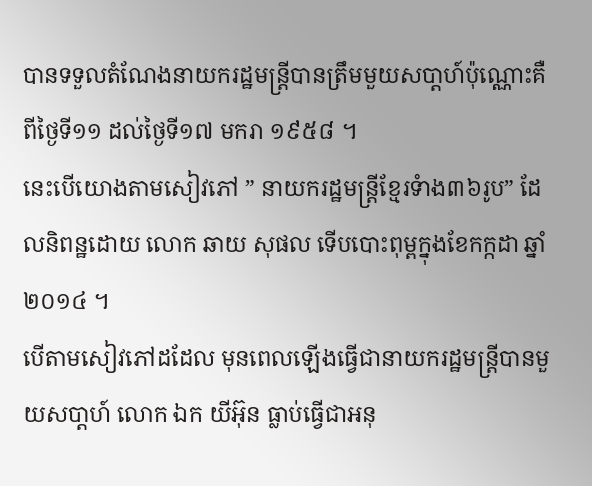បានទទួលតំណែងនាយករដ្ឋមន្រ្តីបានត្រឹមមួយសបា្តហ៍ប៉ុណ្ណោះគឺពីថ្ងៃទី១១ ដល់ថ្ងៃទី១៧ មករា ១៩៥៨ ។
នេះបើយោងតាមសៀវភៅ ” នាយករដ្ឋមន្រ្តីខ្មែរទំាង៣៦រូប” ដែលនិពន្ឋដោយ លោក ឆាយ សុផល ទើបបោះពុម្ពក្នុងខែកក្កដា ឆ្នាំ២០១៤ ។
បើតាមសៀវភៅដដែល មុនពេលឡើងធ្វើជានាយករដ្ឋមន្រ្តីបានមួយសបា្តហ៍ លោក ឯក យីអ៊ុន ធ្លាប់ធ្វើជាអនុ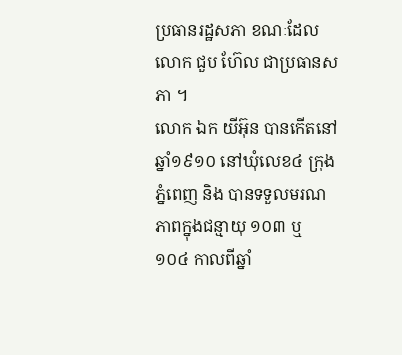ប្រធានរដ្ឋសភា ខណៈដែលលោក ជួប ហ៊ែល ជាប្រធានសភា ។
លោក ឯក យីអ៊ុន បានកើតនៅឆ្នាំ១៩១០ នៅឃុំលេខ៤ ក្រុងភ្នំពេញ និង បានទទួលមរណភាពក្នុងជន្មាយុ ១០៣ ឬ ១០៤ កាលពីឆ្នាំ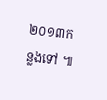២០១៣កន្លងទៅ ៕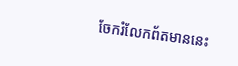ចែករំលែកព័តមាននេះ